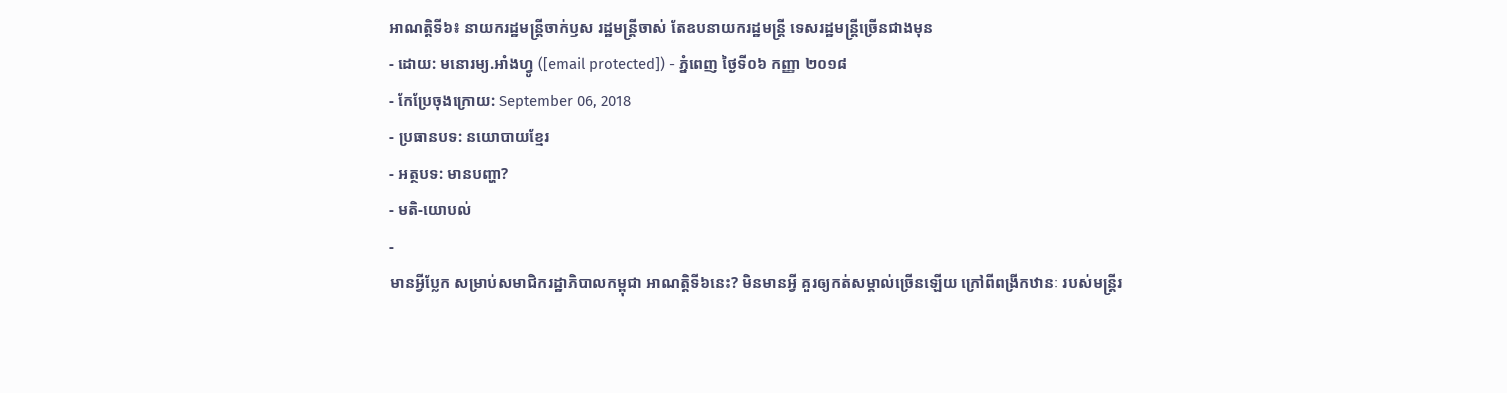អាណត្តិទី៦៖ នាយករដ្ឋមន្ត្រីចាក់ឫស រដ្ឋមន្ត្រីចាស់ តែឧបនាយករដ្ឋមន្ត្រី ទេសរដ្ឋមន្ត្រីច្រើនជាងមុន
- ដោយ: មនោរម្យ.អាំងហ្វូ ([email protected]) - ភ្នំពេញ ថ្ងៃទី០៦ កញ្ញា ២០១៨
- កែប្រែចុងក្រោយ: September 06, 2018
- ប្រធានបទ: នយោបាយខ្មែរ
- អត្ថបទ: មានបញ្ហា?
- មតិ-យោបល់
-
មានអ្វីប្លែក សម្រាប់សមាជិករដ្ឋាភិបាលកម្ពុជា អាណត្តិទី៦នេះ? មិនមានអ្វី គួរឲ្យកត់សម្គាល់ច្រើនឡើយ ក្រៅពីពង្រីកឋានៈ របស់មន្ត្រីរ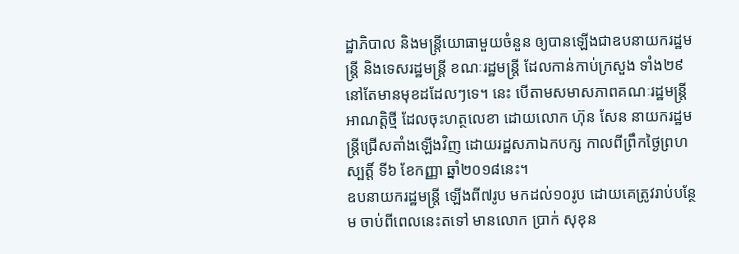ដ្ឋាភិបាល និងមន្ត្រីយោធាមួយចំនួន ឲ្យបានឡើងជាឧបនាយករដ្ឋមន្ត្រី និងទេសរដ្ឋមន្ត្រី ខណៈរដ្ឋមន្ត្រី ដែលកាន់កាប់ក្រសួង ទាំង២៩ នៅតែមានមុខដដែលៗទេ។ នេះ បើតាមសមាសភាពគណៈរដ្ឋមន្ត្រី អាណត្តិថ្មី ដែលចុះហត្ថលេខា ដោយលោក ហ៊ុន សែន នាយករដ្ឋមន្ត្រីជ្រើសតាំងឡើងវិញ ដោយរដ្ឋសភាឯកបក្ស កាលពីព្រឹកថ្ងៃព្រហស្បត្តិ៍ ទី៦ ខែកញ្ញា ឆ្នាំ២០១៨នេះ។
ឧបនាយករដ្ឋមន្ត្រី ឡើងពី៧រូប មកដល់១០រូប ដោយគេត្រូវរាប់បន្ថែម ចាប់ពីពេលនេះតទៅ មានលោក ប្រាក់ សុខុន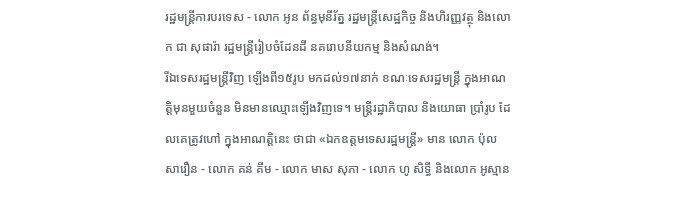រដ្ឋមន្ត្រីការបរទេស - លោក អូន ព័ន្ធមុនីរ័ត្ន រដ្ឋមន្ត្រីសេដ្ឋកិច្ច និងហិរញ្ញវត្ថុ និងលោក ជា សុផារ៉ា រដ្ឋមន្ត្រីរៀបចំដែនដី នគរោបនីយកម្ម និងសំណង់។
រីឯទេសរដ្ឋមន្ត្រីវិញ ឡើងពី១៥រូប មកដល់១៧នាក់ ខណៈទេសរដ្ឋមន្ត្រី ក្នុងអាណត្តិមុនមួយចំនួន មិនមានឈ្មោះឡើងវិញទេ។ មន្ត្រីរដ្ឋាភិបាល និងយោធា ប្រាំរូប ដែលគេត្រូវហៅ ក្នុងអាណត្តិនេះ ថាជា «ឯកឧត្ដមទេសរដ្ឋមន្ត្រី» មាន លោក ប៉ុល សារឿន - លោក គន់ គីម - លោក មាស សុភា - លោក ហូ សិទ្ធី និងលោក អូស្មាន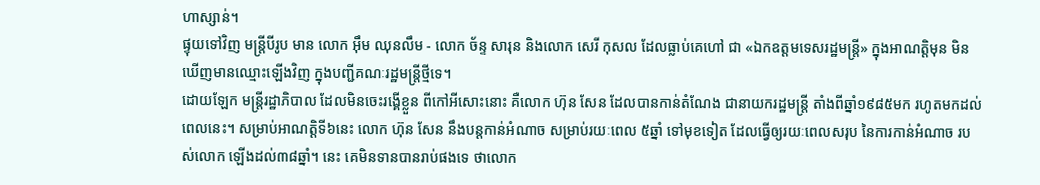ហាស្សាន់។
ផ្ទុយទៅវិញ មន្ត្រីបីរូប មាន លោក អ៊ឹម ឈុនលឹម - លោក ច័ន្ទ សារុន និងលោក សេរី កុសល ដែលធ្លាប់គេហៅ ជា «ឯកឧត្ដមទេសរដ្ឋមន្ត្រី» ក្នុងអាណត្តិមុន មិនឃើញមានឈ្មោះឡើងវិញ ក្នុងបញ្ជីគណៈរដ្ឋមន្ត្រីថ្មីទេ។
ដោយឡែក មន្ត្រីរដ្ឋាភិបាល ដែលមិនចេះរង្គើខ្លួន ពីកៅអីសោះនោះ គឺលោក ហ៊ុន សែន ដែលបានកាន់តំណែង ជានាយករដ្ឋមន្ត្រី តាំងពីឆ្នាំ១៩៨៥មក រហូតមកដល់ពេលនេះ។ សម្រាប់អាណត្តិទី៦នេះ លោក ហ៊ុន សែន នឹងបន្តកាន់អំណាច សម្រាប់រយៈពេល ៥ឆ្នាំ ទៅមុខទៀត ដែលធ្វើឲ្យរយៈពេលសរុប នៃការកាន់អំណាច របស់លោក ឡើងដល់៣៨ឆ្នាំ។ នេះ គេមិនទានបានរាប់ផងទេ ថាលោក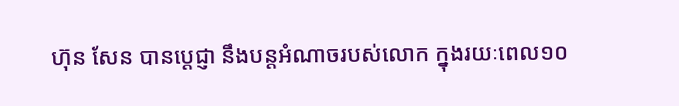ហ៊ុន សែន បានប្ដេជ្ញា នឹងបន្តអំណាចរបស់លោក ក្នុងរយៈពេល១០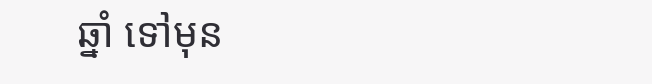ឆ្នាំ ទៅមុន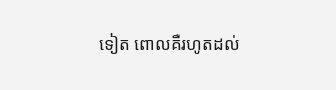ទៀត ពោលគឺរហូតដល់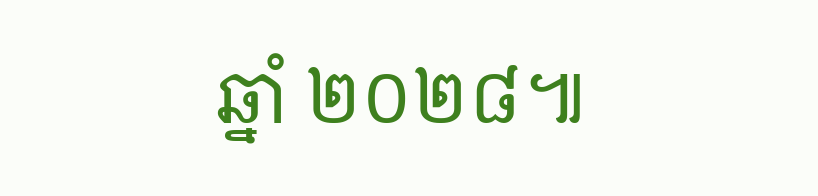ឆ្នាំ ២០២៨៕